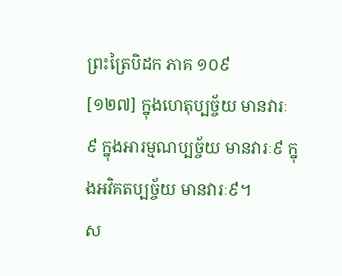ព្រះត្រៃបិដក ភាគ ១០៩
[១២៧] ក្នុងហេតុប្បច្ច័យ មានវារៈ៩ ក្នុងអារម្មណប្បច្ច័យ មានវារៈ៩ ក្នុងអវិគតប្បច្ច័យ មានវារៈ៩។
ស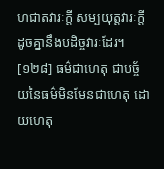ហជាតវារៈក្តី សម្បយុត្តវារៈក្តី ដូចគ្នានឹងបដិច្ចវារៈដែរ។
[១២៨] ធម៌ជាហេតុ ជាបច្ច័យនៃធម៌មិនមែនជាហេតុ ដោយហេតុ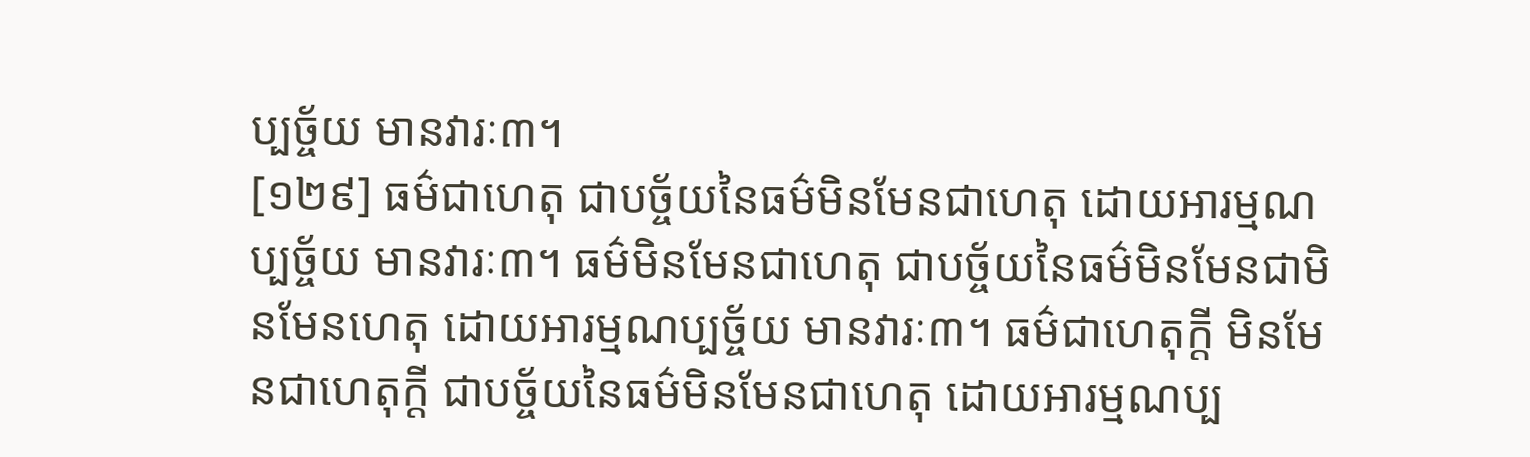ប្បច្ច័យ មានវារៈ៣។
[១២៩] ធម៌ជាហេតុ ជាបច្ច័យនៃធម៌មិនមែនជាហេតុ ដោយអារម្មណប្បច្ច័យ មានវារៈ៣។ ធម៌មិនមែនជាហេតុ ជាបច្ច័យនៃធម៌មិនមែនជាមិនមែនហេតុ ដោយអារម្មណប្បច្ច័យ មានវារៈ៣។ ធម៌ជាហេតុក្តី មិនមែនជាហេតុក្តី ជាបច្ច័យនៃធម៌មិនមែនជាហេតុ ដោយអារម្មណប្ប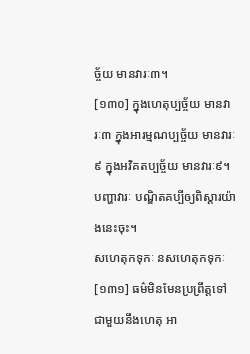ច្ច័យ មានវារៈ៣។
[១៣០] ក្នុងហេតុប្បច្ច័យ មានវារៈ៣ ក្នុងអារម្មណប្បច្ច័យ មានវារៈ៩ ក្នុងអវិគតប្បច្ច័យ មានវារៈ៩។
បញ្ហាវារៈ បណ្ឌិតគប្បីឲ្យពិស្តារយ៉ាងនេះចុះ។
សហេតុកទុកៈ នសហេតុកទុកៈ
[១៣១] ធម៌មិនមែនប្រព្រឹត្តទៅជាមួយនឹងហេតុ អា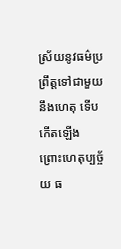ស្រ័យនូវធម៌ប្រព្រឹត្តទៅជាមួយនឹងហេតុ ទើបកើតឡើង ព្រោះហេតុប្បច្ច័យ ធ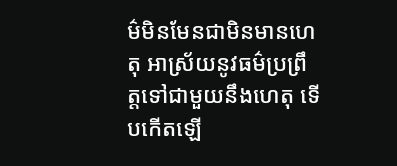ម៌មិនមែនជាមិនមានហេតុ អាស្រ័យនូវធម៌ប្រព្រឹត្តទៅជាមួយនឹងហេតុ ទើបកើតឡើ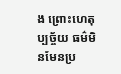ង ព្រោះហេតុប្បច្ច័យ ធម៌មិនមែនប្រ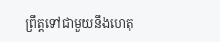ព្រឹត្តទៅជាមួយនឹងហេតុ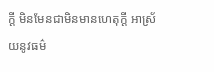ក្តី មិនមែនជាមិនមានហេតុក្តី អាស្រ័យនូវធម៌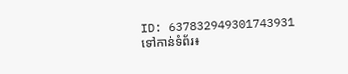ID: 637832949301743931
ទៅកាន់ទំព័រ៖